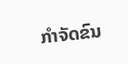ກຳຈັດຂົນ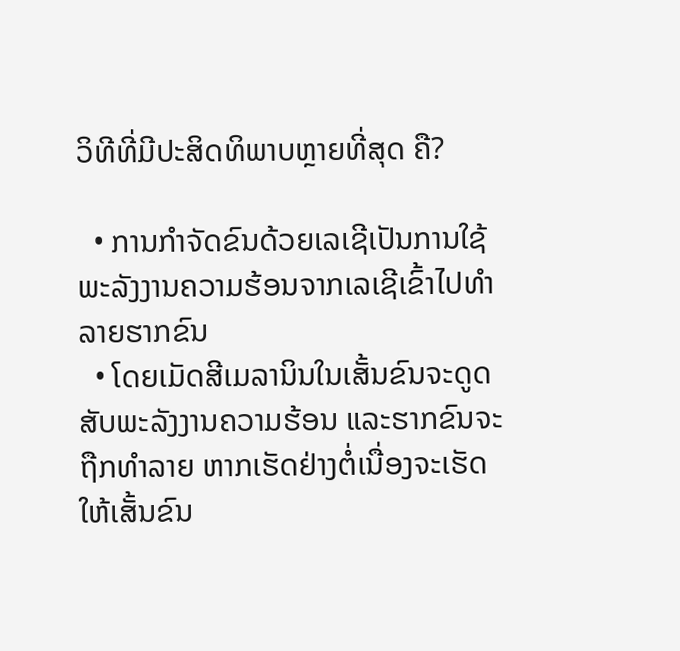ວິທີທີ່ມີປະສິດທິພາບຫຼາຍທີ່ສຸດ ຄື?

  • ການກຳຈັດຂົນດ້ວຍເລເຊີເປັນການໃຊ້ພະລັງງານຄວາມຮ້ອນຈາກເລເຊີເຂົ້າໄປທຳລາຍຮາກຂົນ
  • ໂດຍເມັດສີເມລານິນໃນເສັ້ນຂົນຈະດູດສັບພະລັງງານຄວາມຮ້ອນ ແລະຮາກຂົນຈະຖືກທຳລາຍ ຫາກເຮັດຢ່າງຕໍ່ເນື່ອງຈະເຮັດໃຫ້ເສັ້ນຂົນ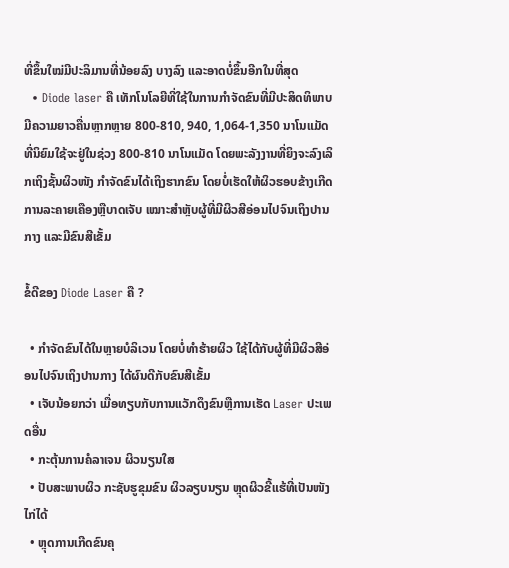ທີ່ຂຶ້ນໃໝ່ມີປະລິມານທີ່ນ້ອຍລົງ ບາງລົງ ແລະອາດບໍ່ຂຶ້ນອີກໃນທີ່ສຸດ
  • Diode laser ຄື ເທັກໂນໂລຍີທີ່ໃຊ້ໃນການກຳຈັດຂົນທີ່ມີປະສິດທິພາບ ມີຄວາມຍາວຄື່ນຫຼາກຫຼາຍ 800-810, 940, 1,064-1,350 ນາໂນແມັດ ທີ່ນິຍົມໃຊ້ຈະຢູ່ໃນຊ່ວງ 800-810 ນາໂນແມັດ ໂດຍພະລັງງານທີ່ຍິງຈະລົງເລິກເຖິງຊັ້ນຜິວໜັງ ກຳຈັດຂົນໄດ້ເຖິງຮາກຂົນ ໂດຍບໍ່ເຮັດໃຫ້ຜິວຮອບຂ້າງເກີດການລະຄາຍເຄືອງຫຼືບາດເຈັບ ເໝາະສຳຫຼັບຜູ້ທີ່ມີຜິວສີອ່ອນໄປຈົນເຖິງປານກາງ ແລະມີຂົນສີເຂັ້ມ

ຂໍ້ດີຂອງ Diode Laser ຄື ?

  • ກຳຈັດຂົນໄດ້ໃນຫຼາຍບໍລິເວນ ໂດຍບໍ່ທຳຮ້າຍຜິວ ໃຊ້ໄດ້ກັບຜູ້ທີ່ມີຜິວສີອ່ອນໄປຈົນເຖິງປານກາງ ໄດ້ຜົນດີກັບຂົນສີເຂັ້ມ
  • ເຈັບນ້ອຍກວ່າ ເມື່ອທຽບກັບການແວັກດຶງຂົນຫຼືການເຮັດ Laser ປະເພດອື່ນ
  • ກະຕຸ້ນການຄໍລາເຈນ ຜິວນຽນໃສ
  • ປັບສະພາບຜິວ ກະຊັບຮູຂຸມຂົນ ຜິວລຽບນຽນ ຫຼຸດຜິວຂີ້ແຮ້ທີ່ເປັນໜັງໄກ່ໄດ້
  • ຫຼຸດການເກີດຂົນຄຸ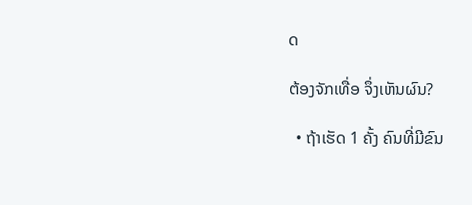ດ

ຕ້ອງຈັກເທື່ອ ຈຶ່ງເຫັນຜົນ?

  • ຖ້າເຮັດ 1 ຄັ້ງ ຄົນທີ່ມີຂົນ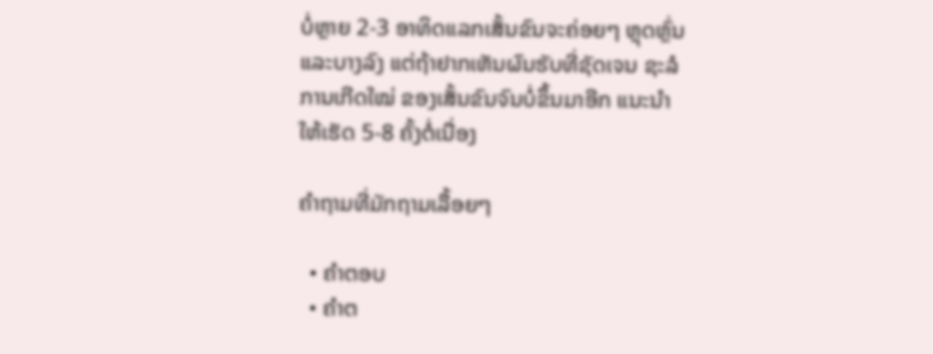ບໍ່ຫຼາຍ 2-3 ອາທິດແລກເສັ້ນຂົນຈະຄ່ອຍໆ ຫຼຸດຫຼົ່ນແລະບາງລົງ ແຕ່ຖ້າຢາກເຫັນຜົນຮັບທີ່ຊັດເຈນ ຊະລໍການເກີດໃໝ່ ຂອງເສັ້ນຂົນຈົນບໍ່ຂຶ້ນມາອີກ ແນະນຳໃຫ້ເຮັດ 5-8 ຄັ້ງຕໍ່ເນື່ອງ

ຄຳຖາມທີ່ມັກຖາມເລື້ອຍໆ

  • ຄຳຕອບ
  • ຄຳຕ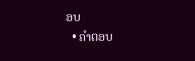ອບ
  • ຄຳຕອບ